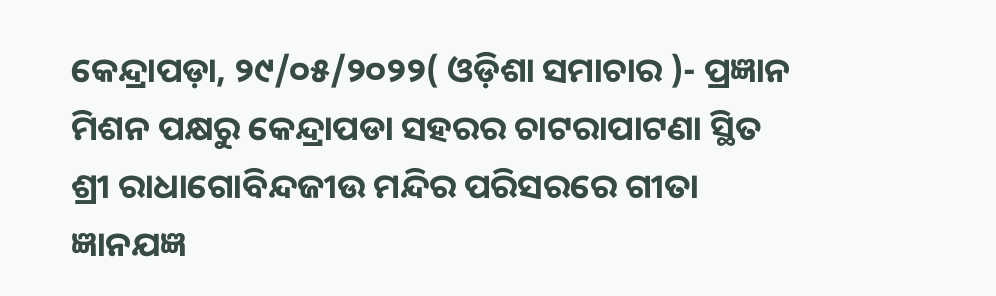କେନ୍ଦ୍ରାପଡ଼ା, ୨୯/୦୫/୨୦୨୨( ଓଡ଼ିଶା ସମାଚାର )- ପ୍ରଜ୍ଞାନ ମିଶନ ପକ୍ଷରୁ କେନ୍ଦ୍ରାପଡା ସହରର ଚାଟରାପାଟଣା ସ୍ଥିତ ଶ୍ରୀ ରାଧାଗୋବିନ୍ଦଜୀଉ ମନ୍ଦିର ପରିସରରେ ଗୀତା ଜ୍ଞାନଯଜ୍ଞ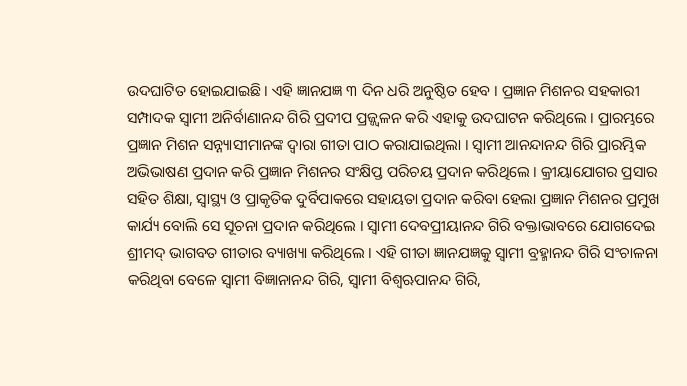ଉଦଘାଟିତ ହୋଇଯାଇଛି । ଏହି ଜ୍ଞାନଯଜ୍ଞ ୩ ଦିନ ଧରି ଅନୁଷ୍ଠିତ ହେବ । ପ୍ରଜ୍ଞାନ ମିଶନର ସହକାରୀ ସମ୍ପାଦକ ସ୍ୱାମୀ ଅନିର୍ବାଣାନନ୍ଦ ଗିରି ପ୍ରଦୀପ ପ୍ରଜ୍ଜ୍ୱଳନ କରି ଏହାକୁ ଉଦଘାଟନ କରିଥିଲେ । ପ୍ରାରମ୍ଭରେ ପ୍ରଜ୍ଞାନ ମିଶନ ସନ୍ନ୍ୟାସୀମାନଙ୍କ ଦ୍ୱାରା ଗୀତା ପାଠ କରାଯାଇଥିଲା । ସ୍ୱାମୀ ଆନନ୍ଦାନନ୍ଦ ଗିରି ପ୍ରାରମ୍ଭିକ ଅଭିଭାଷଣ ପ୍ରଦାନ କରି ପ୍ରଜ୍ଞାନ ମିଶନର ସଂକ୍ଷିପ୍ତ ପରିଚୟ ପ୍ରଦାନ କରିଥିଲେ । କ୍ରୀୟାଯୋଗର ପ୍ରସାର ସହିତ ଶିକ୍ଷା, ସ୍ୱାସ୍ଥ୍ୟ ଓ ପ୍ରାକୃତିକ ଦୁର୍ବିପାକରେ ସହାୟତା ପ୍ରଦାନ କରିବା ହେଲା ପ୍ରଜ୍ଞାନ ମିଶନର ପ୍ରମୁଖ କାର୍ଯ୍ୟ ବୋଲି ସେ ସୂଚନା ପ୍ରଦାନ କରିଥିଲେ । ସ୍ୱାମୀ ଦେବପ୍ରୀୟାନନ୍ଦ ଗିରି ବକ୍ତାଭାବରେ ଯୋଗଦେଇ ଶ୍ରୀମଦ୍ ଭାଗବତ ଗୀତାର ବ୍ୟାଖ୍ୟା କରିଥିଲେ । ଏହି ଗୀତା ଜ୍ଞାନଯଜ୍ଞକୁ ସ୍ୱାମୀ ବ୍ରହ୍ମାନନ୍ଦ ଗିରି ସଂଚାଳନା କରିଥିବା ବେଳେ ସ୍ୱାମୀ ବିଜ୍ଞାନାନନ୍ଦ ଗିରି, ସ୍ୱାମୀ ବିଶ୍ୱଋପାନନ୍ଦ ଗିରି,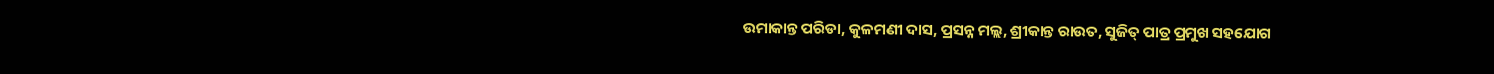ଉମାକାନ୍ତ ପରିଡା, କୁଳମଣୀ ଦାସ, ପ୍ରସନ୍ନ ମଲ୍ଲ, ଶ୍ରୀକାନ୍ତ ରାଉତ, ସୁଜିତ୍ ପାତ୍ର ପ୍ରମୁଖ ସହଯୋଗ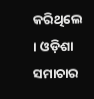କରିଥିଲେ । ଓଡ଼ିଶା ସମାଚାର